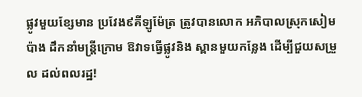ផ្លូវមួយខ្សែមាន ប្រវែង៩គីឡូម៉ែត្រ ត្រូវបានលោក អភិបាលស្រុកសៀមប៉ាង ដឹកនាំមន្ត្រីក្រោម ឱវាទធ្វើផ្លូវនិង ស្ពានមួយកន្លែង ដើម្បីជួយសម្រួល ដល់ពលរដ្ឋ!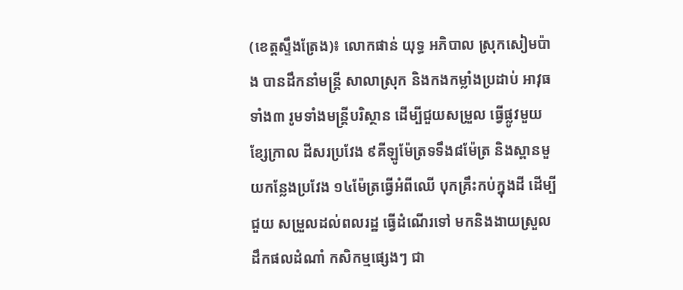(ខេត្តស្ទឹងត្រែង)៖ លោកផាន់ យុទ្ធ អភិបាល ស្រុកសៀមប៉ាង បានដឹកនាំមន្ត្រី សាលាស្រុក និងកងកម្លាំងប្រដាប់ អាវុធទាំង៣ រូមទាំងមន្ត្រីបរិស្ថាន ដើម្បីជួយសម្រួល ធ្វើផ្លូវមួយខ្សែក្រាល ដីសរប្រវែង ៩គីឡូម៉ែត្រទទឹង៨ម៉ែត្រ និងស្ពានមួយកន្លែងប្រវែង ១៤ម៉ែត្រធ្វើអំពីឈើ បុកគ្រឹះកប់ក្នុងដី ដើម្បីជួយ សម្រួលដល់ពលរដ្ឋ ធ្វើដំណើរទៅ មកនិងងាយស្រួល ដឹកផលដំណាំ កសិកម្មផ្សេងៗ ជា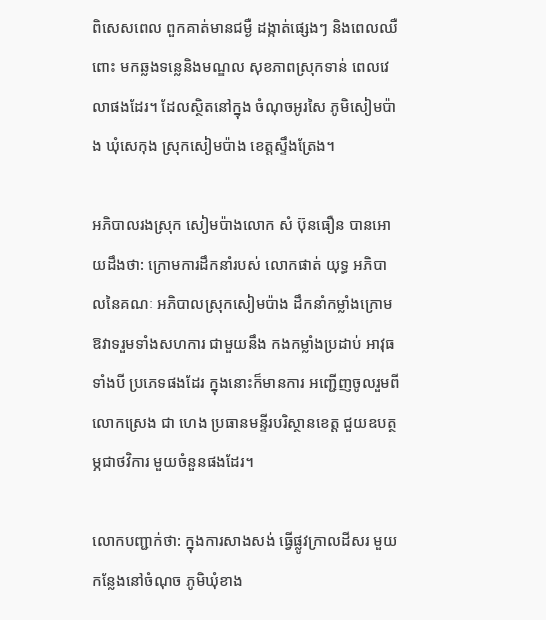ពិសេសពេល ពួកគាត់មានជម្ងឺ ដង្កាត់ផ្សេងៗ និងពេលឈឺពោះ មកឆ្លងទន្លេនិងមណ្ឌល សុខភាពស្រុកទាន់ ពេលវេលាផងដែរ។ ដែលស្ថិតនៅក្នុង ចំណុចអូរសៃ ភូមិសៀមប៉ាង ឃុំសេកុង ស្រុកសៀមប៉ាង ខេត្តស្ទឹងត្រែង។

អភិបាលរងស្រុក សៀមប៉ាងលោក សំ ប៊ុនធឿន បានអោយដឹងថា: ក្រោមការដឹកនាំរបស់ លោកផាត់ យុទ្ធ អភិបាលនៃគណៈ អភិបាលស្រុកសៀមប៉ាង ដឹកនាំកម្លាំងក្រោម ឱវាទរួមទាំងសហការ ជាមួយនឹង កងកម្លាំងប្រដាប់ អាវុធទាំងបី ប្រភេទផងដែរ ក្នុងនោះក៏មានការ អញ្ជើញចូលរួមពី លោកស្រេង ជា ហេង ប្រធានមន្ទីរបរិស្ថានខេត្ត ជួយឧបត្ថម្ភជាថវិការ មួយចំនួនផងដែរ។

លោកបញ្ជាក់ថា: ក្នុងការសាងសង់ ធ្វើផ្លូវក្រាលដីសរ មួយកន្លែងនៅចំណុច ភូមិឃុំខាង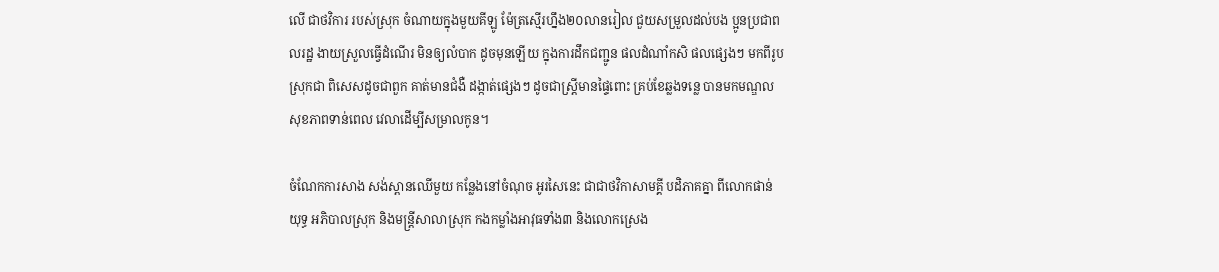លើ ជាថវិការ របស់ស្រុក ចំណាយក្នុងមួយគីឡូ ម៉ែត្រស្មើរហ្នឹង២០លានរៀល ជួយសម្រួលដល់បង ប្អូនប្រជាពលរដ្ឋ ងាយស្រួលធ្វើដំណើរ មិនឲ្យលំបាក ដូចមុនឡើយ ក្នុងការដឹកជញ្ជូន ផលដំណាំកសិ ផលផ្សេងៗ មកពីរូបស្រុកជា ពិសេសដូចជាពួក គាត់មានជំងឺ ដង្កាត់ផ្សេងៗ ដូចជាស្ត្រីមានផ្ទៃពោះ គ្រប់ខែឆ្លងទន្លេ បានមកមណ្ឌល សុខភាពទាន់ពេល វេលាដើម្បីសម្រាលកូន។

ចំណែកការសាង សង់ស្ពានឈើមួយ កន្លែងនៅចំណុច អូរសៃនេះ ជាជាថវិកាសាមគ្គី បដិភាគគ្នា ពីលោកផាន់ យុទ្ធ អភិបាលស្រុក និងមន្ត្រីសាលាស្រុក កងកម្លាំងអាវុធទាំង៣ និងលោកស្រេង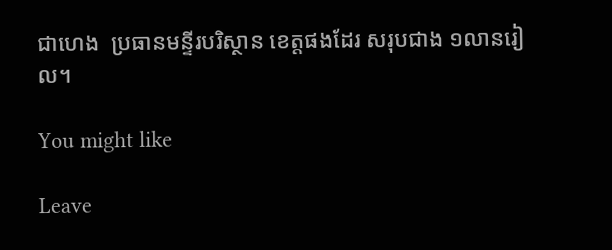ជាហេង  ប្រធានមន្ទីរបរិស្ថាន ខេត្តផងដែរ សរុបជាង ១លានរៀល។

You might like

Leave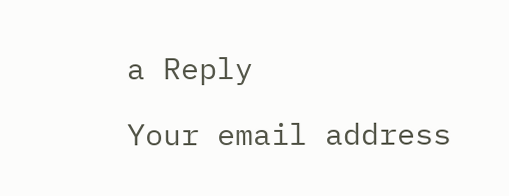a Reply

Your email address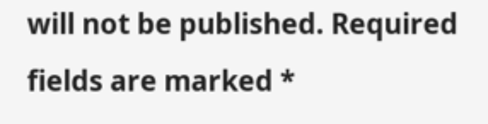will not be published. Required fields are marked *